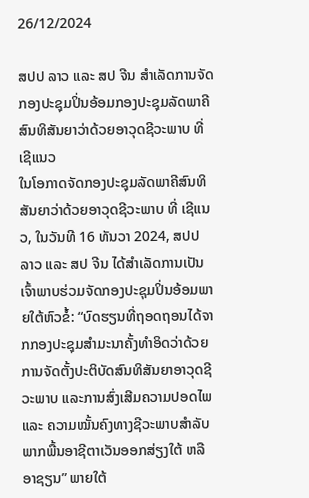26/12/2024

ສປປ ລາວ ແລະ ສປ ຈີນ ສໍາເລັດການຈັດກອງປະຊຸມປິ່ນອ້ອມກອງປະຊຸມລັດພາຄີສົນທິສັນຍາວ່າດ້ວຍອາວຸດຊີວະພາບ ທີ່ ເຊີແນວ
ໃນໂອກາດຈັດກອງປະຊຸມລັດພາຄີສົນທິສັນຍາວ່າດ້ວຍອາວຸດຊີວະພາບ ທີ່ ເຊີແນວ, ໃນວັນທີ 16 ທັນວາ 2024, ສປປ ລາວ ແລະ ສປ ຈີນ ໄດ້ສໍາເລັດການເປັນເຈົ້າພາບຮ່ວມຈັດກອງປະຊຸມປິ່ນອ້ອມພາຍໃຕ້ຫົວຂໍ້: “ບົດຮຽນທີ່ຖອດຖອນໄດ້ຈາກກອງປະຊຸມສໍາມະນາຄັ້ງທໍາອິດວ່າດ້ວຍການຈັດຕັ້ງປະຕິບັດສົນທິສັນຍາອາວຸດຊີວະພາບ ແລະການສົ່ງເສີມຄວາມປອດໄພ ແລະ ຄວາມໝັ້ນຄົງທາງຊີວະພາບສໍາລັບພາກພື້ນອາຊີຕາເວັນອອກສ່ຽງໃຕ້ ຫລື ອາຊຽນ” ພາຍໃຕ້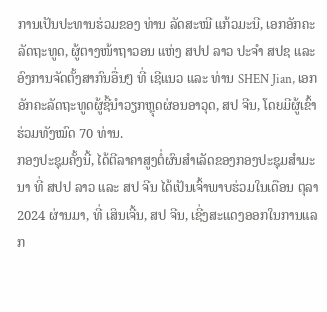ການເປັນປະທານຮ່ວມຂອງ ທ່ານ ລັດສະໝີ ແກ້ວມະນີ, ເອກອັກຄະລັດຖະທູດ, ຜູ້ຕາງໜ້າຖາວອນ ແຫ່ງ ສປປ ລາວ ປະຈຳ ສປຊ ແລະ ອົງການຈັດຕັ້ງສາກົນອື່ນໆ ທີ່ ເຊີແນວ ແລະ ທ່ານ SHEN Jian, ເອກອັກຄະລັດຖະທູດຜູ້ຊີ້ນໍາວຽກຫຼຸດຜ່ອນອາວຸດ, ສປ ຈີນ, ໂດຍມີຜູ້ເຂົ້າຮ່ວມທັງໝົດ 70 ທ່ານ.
ກອງປະຊຸມຄັ້ງນີ້, ໄດ້ຕີລາຄາສູງຕໍ່ຜົນສໍາເລັດຂອງກອງປະຊຸມສໍາມະນາ ທີ່ ສປປ ລາວ ແລະ ສປ ຈີນ ໄດ້ເປັນເຈົ້າພາບຮ່ວມໃນເດືອນ ຕຸລາ 2024 ຜ່ານມາ, ທີ່ ເສິນເຈີ້ນ, ສປ ຈີນ, ເຊີ່ງສະແດງອອກໃນການແລກ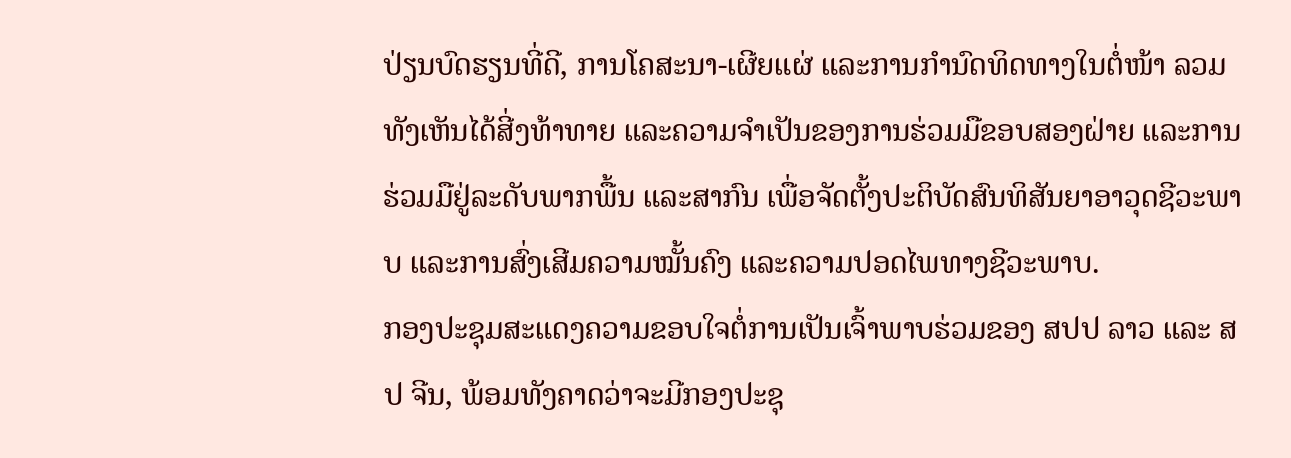ປ່ຽນບົດຮຽນທີ່ດີ, ການໂຄສະນາ-ເຜີຍແຜ່ ແລະການກໍານົດທິດທາງໃນຕໍ່ໜ້າ ລວມທັງເຫັນໄດ້ສີ່ງທ້າທາຍ ແລະຄວາມຈໍາເປັນຂອງການຮ່ວມມືຂອບສອງຝ່າຍ ແລະການຮ່ວມມືຢູ່ລະດັບພາກພື້ນ ແລະສາກົນ ເພື່ອຈັດຕັ້ງປະຕິບັດສົນທິສັນຍາອາວຸດຊີວະພາບ ແລະການສົ່ງເສີມຄວາມໝັ້ນຄົງ ແລະຄວາມປອດໄພທາງຊີວະພາບ.
ກອງປະຊຸມສະແດງຄວາມຂອບໃຈຕໍ່ການເປັນເຈົ້າພາບຮ່ວມຂອງ ສປປ ລາວ ແລະ ສປ ຈີນ, ພ້ອມທັງຄາດວ່າຈະມີກອງປະຊຸ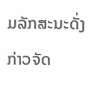ມລັກສະນະດັ່ງກ່າວຈັດ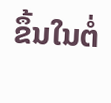ຂຶ້ນໃນຕໍ່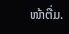ໜ້າຕື່ມ.